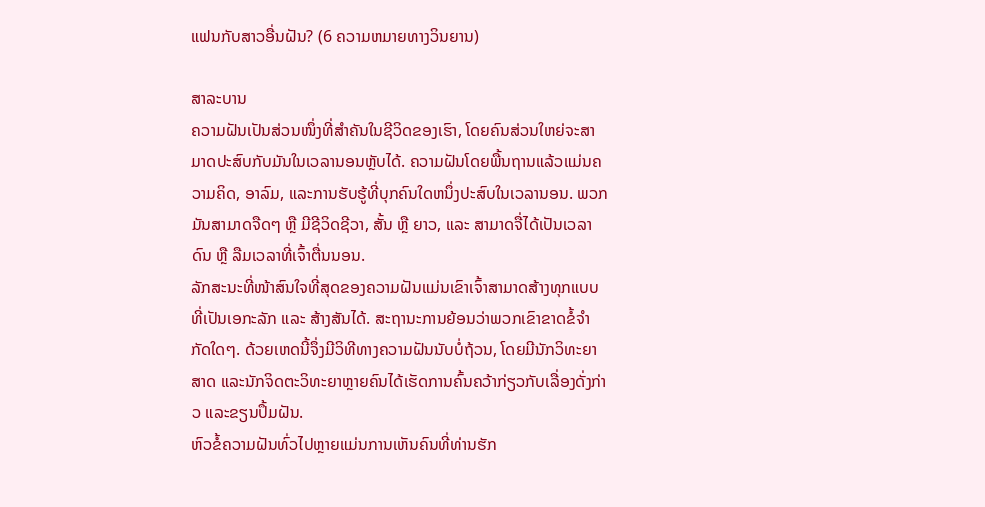ແຟນກັບສາວອື່ນຝັນ? (6 ຄວາມຫມາຍທາງວິນຍານ)

ສາລະບານ
ຄວາມຝັນເປັນສ່ວນໜຶ່ງທີ່ສຳຄັນໃນຊີວິດຂອງເຮົາ, ໂດຍຄົນສ່ວນໃຫຍ່ຈະສາມາດປະສົບກັບມັນໃນເວລານອນຫຼັບໄດ້. ຄວາມຝັນໂດຍພື້ນຖານແລ້ວແມ່ນຄວາມຄິດ, ອາລົມ, ແລະການຮັບຮູ້ທີ່ບຸກຄົນໃດຫນຶ່ງປະສົບໃນເວລານອນ. ພວກມັນສາມາດຈືດໆ ຫຼື ມີຊີວິດຊີວາ, ສັ້ນ ຫຼື ຍາວ, ແລະ ສາມາດຈື່ໄດ້ເປັນເວລາດົນ ຫຼື ລືມເວລາທີ່ເຈົ້າຕື່ນນອນ.
ລັກສະນະທີ່ໜ້າສົນໃຈທີ່ສຸດຂອງຄວາມຝັນແມ່ນເຂົາເຈົ້າສາມາດສ້າງທຸກແບບທີ່ເປັນເອກະລັກ ແລະ ສ້າງສັນໄດ້. ສະຖານະການຍ້ອນວ່າພວກເຂົາຂາດຂໍ້ຈໍາກັດໃດໆ. ດ້ວຍເຫດນີ້ຈຶ່ງມີວິທີທາງຄວາມຝັນນັບບໍ່ຖ້ວນ, ໂດຍມີນັກວິທະຍາສາດ ແລະນັກຈິດຕະວິທະຍາຫຼາຍຄົນໄດ້ເຮັດການຄົ້ນຄວ້າກ່ຽວກັບເລື່ອງດັ່ງກ່າວ ແລະຂຽນປຶ້ມຝັນ.
ຫົວຂໍ້ຄວາມຝັນທົ່ວໄປຫຼາຍແມ່ນການເຫັນຄົນທີ່ທ່ານຮັກ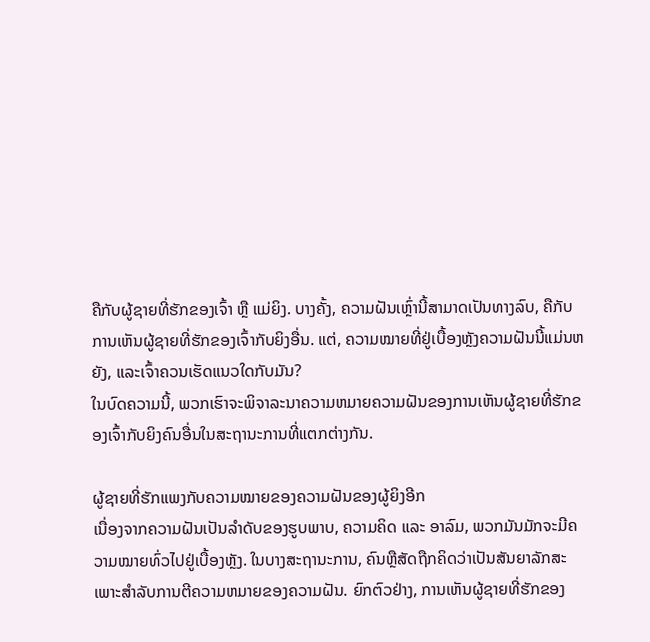ຄືກັບຜູ້ຊາຍທີ່ຮັກຂອງເຈົ້າ ຫຼື ແມ່ຍິງ. ບາງຄັ້ງ, ຄວາມຝັນເຫຼົ່ານີ້ສາມາດເປັນທາງລົບ, ຄືກັບການເຫັນຜູ້ຊາຍທີ່ຮັກຂອງເຈົ້າກັບຍິງອື່ນ. ແຕ່, ຄວາມໝາຍທີ່ຢູ່ເບື້ອງຫຼັງຄວາມຝັນນີ້ແມ່ນຫຍັງ, ແລະເຈົ້າຄວນເຮັດແນວໃດກັບມັນ?
ໃນບົດຄວາມນີ້, ພວກເຮົາຈະພິຈາລະນາຄວາມຫມາຍຄວາມຝັນຂອງການເຫັນຜູ້ຊາຍທີ່ຮັກຂອງເຈົ້າກັບຍິງຄົນອື່ນໃນສະຖານະການທີ່ແຕກຕ່າງກັນ.

ຜູ້ຊາຍທີ່ຮັກແພງກັບຄວາມໝາຍຂອງຄວາມຝັນຂອງຜູ້ຍິງອີກ
ເນື່ອງຈາກຄວາມຝັນເປັນລຳດັບຂອງຮູບພາບ, ຄວາມຄິດ ແລະ ອາລົມ, ພວກມັນມັກຈະມີຄວາມໝາຍທົ່ວໄປຢູ່ເບື້ອງຫຼັງ. ໃນບາງສະຖານະການ, ຄົນຫຼືສັດຖືກຄິດວ່າເປັນສັນຍາລັກສະເພາະສໍາລັບການຕີຄວາມຫມາຍຂອງຄວາມຝັນ. ຍົກຕົວຢ່າງ, ການເຫັນຜູ້ຊາຍທີ່ຮັກຂອງ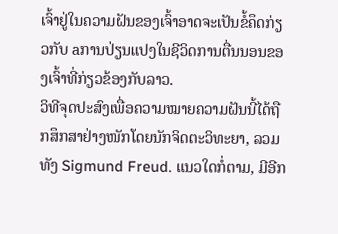ເຈົ້າຢູ່ໃນຄວາມຝັນຂອງເຈົ້າອາດຈະເປັນຂໍ້ຄຶດກ່ຽວກັບ aການປ່ຽນແປງໃນຊີວິດການຕື່ນນອນຂອງເຈົ້າທີ່ກ່ຽວຂ້ອງກັບລາວ.
ວິທີຈຸດປະສົງເພື່ອຄວາມໝາຍຄວາມຝັນນີ້ໄດ້ຖືກສຶກສາຢ່າງໜັກໂດຍນັກຈິດຕະວິທະຍາ, ລວມທັງ Sigmund Freud. ແນວໃດກໍ່ຕາມ, ມີອີກ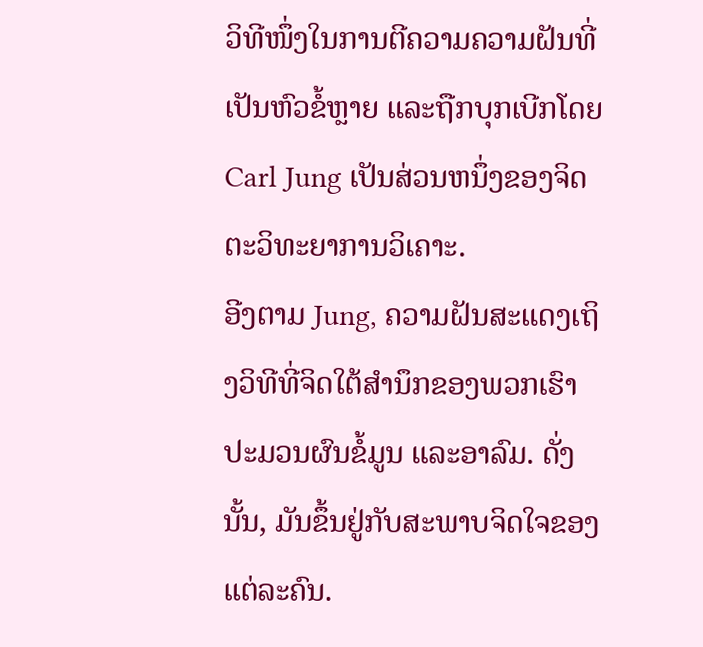ວິທີໜຶ່ງໃນການຕີຄວາມຄວາມຝັນທີ່ເປັນຫົວຂໍ້ຫຼາຍ ແລະຖືກບຸກເບີກໂດຍ Carl Jung ເປັນສ່ວນຫນຶ່ງຂອງຈິດຕະວິທະຍາການວິເຄາະ.
ອີງຕາມ Jung, ຄວາມຝັນສະແດງເຖິງວິທີທີ່ຈິດໃຕ້ສຳນຶກຂອງພວກເຮົາປະມວນຜົນຂໍ້ມູນ ແລະອາລົມ. ດັ່ງນັ້ນ, ມັນຂຶ້ນຢູ່ກັບສະພາບຈິດໃຈຂອງແຕ່ລະຄົນ.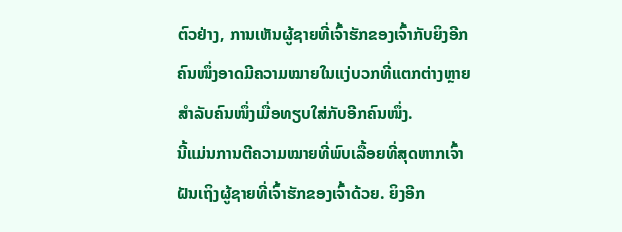ຕົວຢ່າງ, ການເຫັນຜູ້ຊາຍທີ່ເຈົ້າຮັກຂອງເຈົ້າກັບຍິງອີກຄົນໜຶ່ງອາດມີຄວາມໝາຍໃນແງ່ບວກທີ່ແຕກຕ່າງຫຼາຍສຳລັບຄົນໜຶ່ງເມື່ອທຽບໃສ່ກັບອີກຄົນໜຶ່ງ.
ນີ້ແມ່ນການຕີຄວາມໝາຍທີ່ພົບເລື້ອຍທີ່ສຸດຫາກເຈົ້າຝັນເຖິງຜູ້ຊາຍທີ່ເຈົ້າຮັກຂອງເຈົ້າດ້ວຍ. ຍິງອີກ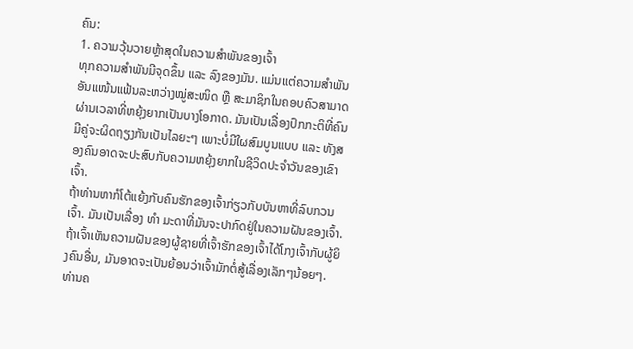ຄົນ:
1. ຄວາມວຸ້ນວາຍຫຼ້າສຸດໃນຄວາມສຳພັນຂອງເຈົ້າ
ທຸກຄວາມສຳພັນມີຈຸດຂຶ້ນ ແລະ ລົງຂອງມັນ. ແມ່ນແຕ່ຄວາມສຳພັນອັນແໜ້ນແຟ້ນລະຫວ່າງໝູ່ສະໜິດ ຫຼື ສະມາຊິກໃນຄອບຄົວສາມາດຜ່ານເວລາທີ່ຫຍຸ້ງຍາກເປັນບາງໂອກາດ. ມັນເປັນເລື່ອງປົກກະຕິທີ່ຄົນມີຄູ່ຈະຜິດຖຽງກັນເປັນໄລຍະໆ ເພາະບໍ່ມີໃຜສົມບູນແບບ ແລະ ທັງສອງຄົນອາດຈະປະສົບກັບຄວາມຫຍຸ້ງຍາກໃນຊີວິດປະຈໍາວັນຂອງເຂົາເຈົ້າ.
ຖ້າທ່ານຫາກໍໂຕ້ແຍ້ງກັບຄົນຮັກຂອງເຈົ້າກ່ຽວກັບບັນຫາທີ່ລົບກວນເຈົ້າ. ມັນເປັນເລື່ອງ ທຳ ມະດາທີ່ມັນຈະປາກົດຢູ່ໃນຄວາມຝັນຂອງເຈົ້າ. ຖ້າເຈົ້າເຫັນຄວາມຝັນຂອງຜູ້ຊາຍທີ່ເຈົ້າຮັກຂອງເຈົ້າໄດ້ໂກງເຈົ້າກັບຜູ້ຍິງຄົນອື່ນ, ມັນອາດຈະເປັນຍ້ອນວ່າເຈົ້າມັກຕໍ່ສູ້ເລື່ອງເລັກໆນ້ອຍໆ. ທ່ານຄ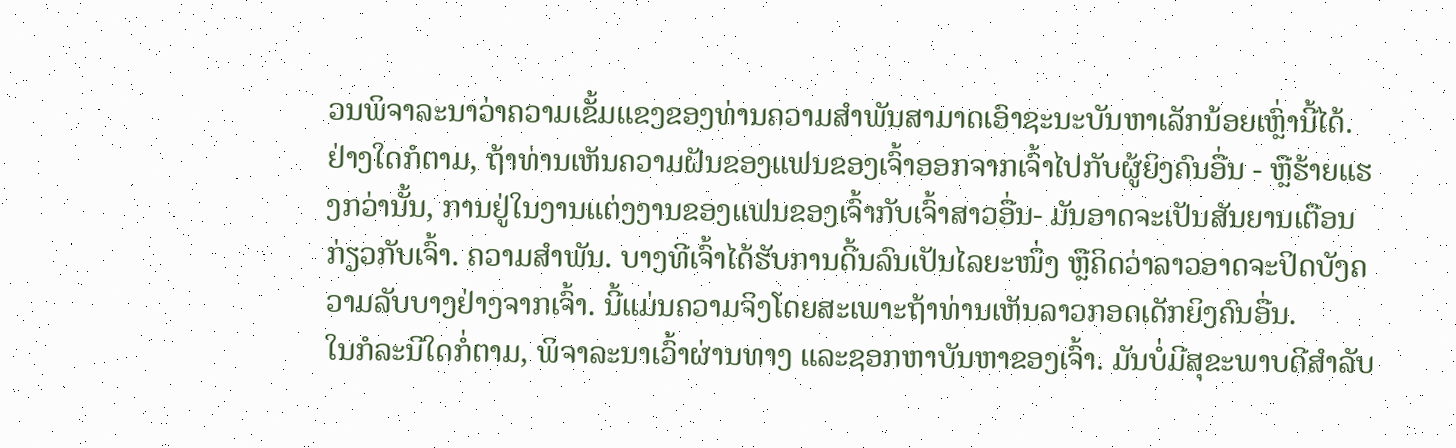ວນພິຈາລະນາວ່າຄວາມເຂັ້ມແຂງຂອງທ່ານຄວາມສໍາພັນສາມາດເອົາຊະນະບັນຫາເລັກນ້ອຍເຫຼົ່ານີ້ໄດ້.
ຢ່າງໃດກໍຕາມ, ຖ້າທ່ານເຫັນຄວາມຝັນຂອງແຟນຂອງເຈົ້າອອກຈາກເຈົ້າໄປກັບຜູ້ຍິງຄົນອື່ນ - ຫຼືຮ້າຍແຮງກວ່ານັ້ນ, ການຢູ່ໃນງານແຕ່ງງານຂອງແຟນຂອງເຈົ້າກັບເຈົ້າສາວອື່ນ- ມັນອາດຈະເປັນສັນຍານເຕືອນກ່ຽວກັບເຈົ້າ. ຄວາມສໍາພັນ. ບາງທີເຈົ້າໄດ້ຮັບການດີ້ນລົນເປັນໄລຍະໜຶ່ງ ຫຼືຄິດວ່າລາວອາດຈະປິດບັງຄວາມລັບບາງຢ່າງຈາກເຈົ້າ. ນີ້ແມ່ນຄວາມຈິງໂດຍສະເພາະຖ້າທ່ານເຫັນລາວກອດເດັກຍິງຄົນອື່ນ.
ໃນກໍລະນີໃດກໍ່ຕາມ, ພິຈາລະນາເວົ້າຜ່ານທາງ ແລະຊອກຫາບັນຫາຂອງເຈົ້າ. ມັນບໍ່ມີສຸຂະພາບດີສໍາລັບ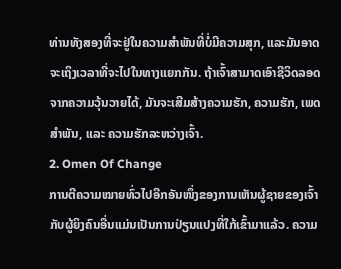ທ່ານທັງສອງທີ່ຈະຢູ່ໃນຄວາມສໍາພັນທີ່ບໍ່ມີຄວາມສຸກ, ແລະມັນອາດຈະເຖິງເວລາທີ່ຈະໄປໃນທາງແຍກກັນ. ຖ້າເຈົ້າສາມາດເອົາຊີວິດລອດຈາກຄວາມວຸ້ນວາຍໄດ້, ມັນຈະເສີມສ້າງຄວາມຮັກ, ຄວາມຮັກ, ເພດສຳພັນ, ແລະ ຄວາມຮັກລະຫວ່າງເຈົ້າ.
2. Omen Of Change
ການຕີຄວາມໝາຍທົ່ວໄປອີກອັນໜຶ່ງຂອງການເຫັນຜູ້ຊາຍຂອງເຈົ້າກັບຜູ້ຍິງຄົນອື່ນແມ່ນເປັນການປ່ຽນແປງທີ່ໃກ້ເຂົ້າມາແລ້ວ. ຄວາມ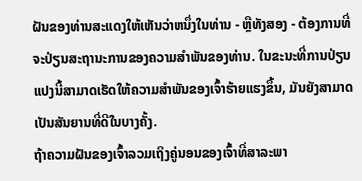ຝັນຂອງທ່ານສະແດງໃຫ້ເຫັນວ່າຫນຶ່ງໃນທ່ານ - ຫຼືທັງສອງ - ຕ້ອງການທີ່ຈະປ່ຽນສະຖານະການຂອງຄວາມສໍາພັນຂອງທ່ານ. ໃນຂະນະທີ່ການປ່ຽນແປງນີ້ສາມາດເຮັດໃຫ້ຄວາມສໍາພັນຂອງເຈົ້າຮ້າຍແຮງຂຶ້ນ, ມັນຍັງສາມາດເປັນສັນຍານທີ່ດີໃນບາງຄັ້ງ.
ຖ້າຄວາມຝັນຂອງເຈົ້າລວມເຖິງຄູ່ນອນຂອງເຈົ້າທີ່ສາລະພາ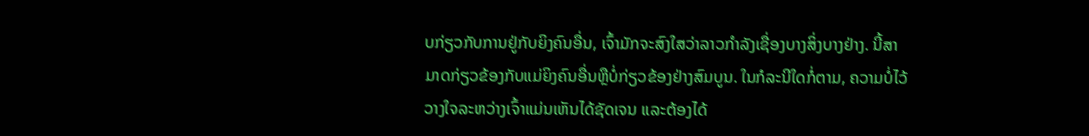ບກ່ຽວກັບການຢູ່ກັບຍິງຄົນອື່ນ, ເຈົ້າມັກຈະສົງໃສວ່າລາວກໍາລັງເຊື່ອງບາງສິ່ງບາງຢ່າງ. ນີ້ສາມາດກ່ຽວຂ້ອງກັບແມ່ຍິງຄົນອື່ນຫຼືບໍ່ກ່ຽວຂ້ອງຢ່າງສົມບູນ. ໃນກໍລະນີໃດກໍ່ຕາມ, ຄວາມບໍ່ໄວ້ວາງໃຈລະຫວ່າງເຈົ້າແມ່ນເຫັນໄດ້ຊັດເຈນ ແລະຕ້ອງໄດ້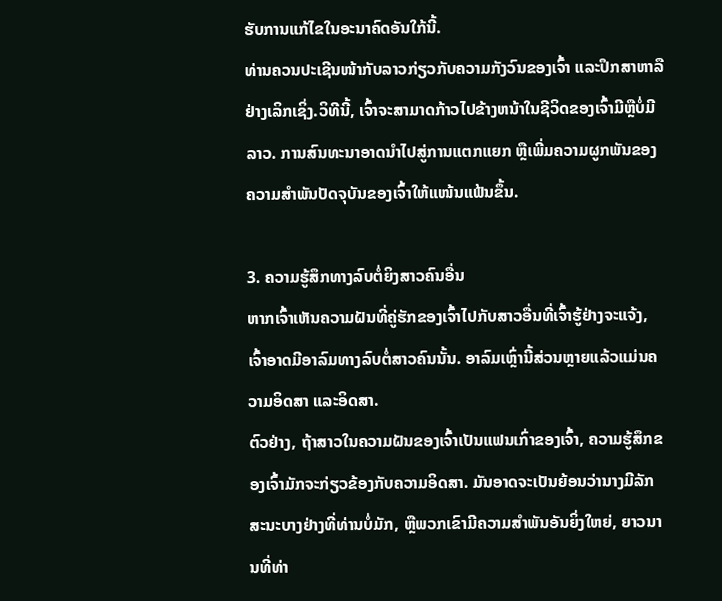ຮັບການແກ້ໄຂໃນອະນາຄົດອັນໃກ້ນີ້.
ທ່ານຄວນປະເຊີນໜ້າກັບລາວກ່ຽວກັບຄວາມກັງວົນຂອງເຈົ້າ ແລະປຶກສາຫາລືຢ່າງເລິກເຊິ່ງ.ວິທີນີ້, ເຈົ້າຈະສາມາດກ້າວໄປຂ້າງຫນ້າໃນຊີວິດຂອງເຈົ້າມີຫຼືບໍ່ມີລາວ. ການສົນທະນາອາດນຳໄປສູ່ການແຕກແຍກ ຫຼືເພີ່ມຄວາມຜູກພັນຂອງຄວາມສຳພັນປັດຈຸບັນຂອງເຈົ້າໃຫ້ແໜ້ນແຟ້ນຂຶ້ນ.

3. ຄວາມຮູ້ສຶກທາງລົບຕໍ່ຍິງສາວຄົນອື່ນ
ຫາກເຈົ້າເຫັນຄວາມຝັນທີ່ຄູ່ຮັກຂອງເຈົ້າໄປກັບສາວອື່ນທີ່ເຈົ້າຮູ້ຢ່າງຈະແຈ້ງ, ເຈົ້າອາດມີອາລົມທາງລົບຕໍ່ສາວຄົນນັ້ນ. ອາລົມເຫຼົ່ານີ້ສ່ວນຫຼາຍແລ້ວແມ່ນຄວາມອິດສາ ແລະອິດສາ.
ຕົວຢ່າງ, ຖ້າສາວໃນຄວາມຝັນຂອງເຈົ້າເປັນແຟນເກົ່າຂອງເຈົ້າ, ຄວາມຮູ້ສຶກຂອງເຈົ້າມັກຈະກ່ຽວຂ້ອງກັບຄວາມອິດສາ. ມັນອາດຈະເປັນຍ້ອນວ່ານາງມີລັກສະນະບາງຢ່າງທີ່ທ່ານບໍ່ມັກ, ຫຼືພວກເຂົາມີຄວາມສໍາພັນອັນຍິ່ງໃຫຍ່, ຍາວນານທີ່ທ່າ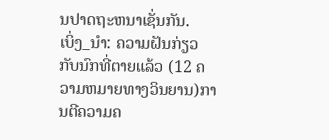ນປາດຖະຫນາເຊັ່ນກັນ.
ເບິ່ງ_ນຳ: ຄວາມຝັນກ່ຽວກັບນົກທີ່ຕາຍແລ້ວ (12 ຄວາມຫມາຍທາງວິນຍານ)ການຕີຄວາມຄ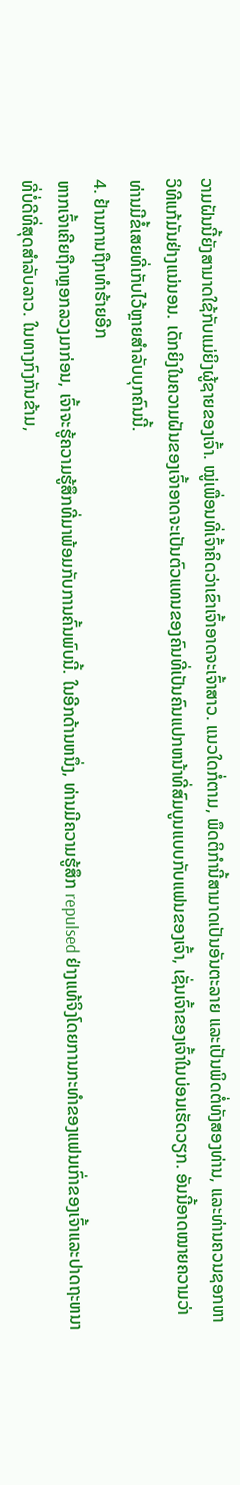ວາມຝັນນີ້ຍັງສາມາດໃຊ້ກັບແມ່ຍິງຜູ້ຊາຍຂອງເຈົ້າ. ໝູ່ເພື່ອນທີ່ເຈົ້າຄິດວ່າເຂົາເຈົ້າອາດຈະເຈົ້າສາວ. ແນວໃດກໍ່ຕາມ, ພຶດຕິກຳນີ້ສາມາດເປັນອັນຕະລາຍ ແລະເປັນພິດຕໍ່ທັງສອງທ່ານ, ແລະທ່ານຄວນຊອກຫາວິທີແກ້ມັນຢ່າງແນ່ນອນ. ເດັກຍິງໃນຄວາມຝັນຂອງເຈົ້າອາດຈະເປັນຕົວແທນຂອງຄົນທີ່ເປັນຄົນແປກຫນ້າທີ່ສົມບູນແບບກັບແຟນຂອງເຈົ້າ, ເຊັ່ນເຈົ້າຂອງເຈົ້າໃນບ່ອນເຮັດວຽກ. ອັນນີ້ອາດໝາຍຄວາມວ່າທ່ານມີຂໍ້ເສຍທີ່ເກັບໄວ້ຫຼາຍສຳລັບບຸກຄົນນີ້.
4. ຢ້ານການຖືກທຳຮ້າຍອີກ
ຫາກເຈົ້າເຄີຍຖືກຫຼອກລວງມາກ່ອນ, ເຈົ້າຈະຮູ້ຄວາມຮູ້ສຶກທີ່ມາພ້ອມກັບການຄົ້ນພົບນີ້. ໃນອີກດ້ານຫນຶ່ງ, ທ່ານມີຄວາມຮູ້ສຶກ repulsed ຢ່າງແທ້ຈິງໂດຍການກະທໍາຂອງແຟນເກົ່າຂອງເຈົ້າແລະປາດຖະຫນາທີ່ບໍ່ດີທີ່ສຸດສໍາລັບລາວ. ໃນທາງກົງກັນຂ້າມ,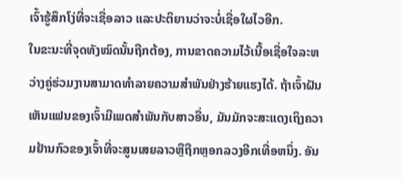ເຈົ້າຮູ້ສຶກໂງ່ທີ່ຈະເຊື່ອລາວ ແລະປະຕິຍານວ່າຈະບໍ່ເຊື່ອໃຜໄວອີກ.
ໃນຂະນະທີ່ຈຸດທັງໝົດນັ້ນຖືກຕ້ອງ, ການຂາດຄວາມໄວ້ເນື້ອເຊື່ອໃຈລະຫວ່າງຄູ່ຮ່ວມງານສາມາດທໍາລາຍຄວາມສໍາພັນຢ່າງຮ້າຍແຮງໄດ້. ຖ້າເຈົ້າຝັນເຫັນແຟນຂອງເຈົ້າມີເພດສໍາພັນກັບສາວອື່ນ, ມັນມັກຈະສະແດງເຖິງຄວາມຢ້ານກົວຂອງເຈົ້າທີ່ຈະສູນເສຍລາວຫຼືຖືກຫຼອກລວງອີກເທື່ອຫນຶ່ງ. ອັນ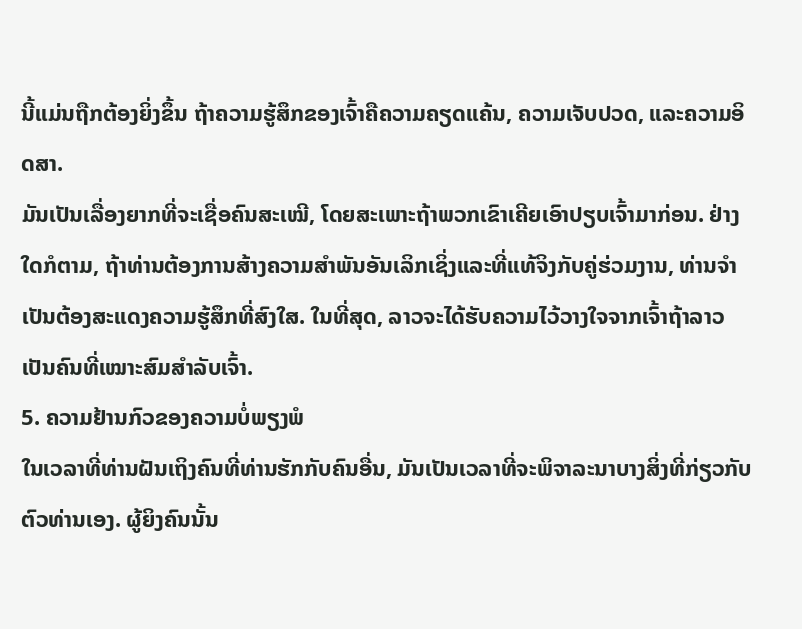ນີ້ແມ່ນຖືກຕ້ອງຍິ່ງຂຶ້ນ ຖ້າຄວາມຮູ້ສຶກຂອງເຈົ້າຄືຄວາມຄຽດແຄ້ນ, ຄວາມເຈັບປວດ, ແລະຄວາມອິດສາ.
ມັນເປັນເລື່ອງຍາກທີ່ຈະເຊື່ອຄົນສະເໝີ, ໂດຍສະເພາະຖ້າພວກເຂົາເຄີຍເອົາປຽບເຈົ້າມາກ່ອນ. ຢ່າງໃດກໍຕາມ, ຖ້າທ່ານຕ້ອງການສ້າງຄວາມສໍາພັນອັນເລິກເຊິ່ງແລະທີ່ແທ້ຈິງກັບຄູ່ຮ່ວມງານ, ທ່ານຈໍາເປັນຕ້ອງສະແດງຄວາມຮູ້ສຶກທີ່ສົງໃສ. ໃນທີ່ສຸດ, ລາວຈະໄດ້ຮັບຄວາມໄວ້ວາງໃຈຈາກເຈົ້າຖ້າລາວເປັນຄົນທີ່ເໝາະສົມສຳລັບເຈົ້າ.
5. ຄວາມຢ້ານກົວຂອງຄວາມບໍ່ພຽງພໍ
ໃນເວລາທີ່ທ່ານຝັນເຖິງຄົນທີ່ທ່ານຮັກກັບຄົນອື່ນ, ມັນເປັນເວລາທີ່ຈະພິຈາລະນາບາງສິ່ງທີ່ກ່ຽວກັບຕົວທ່ານເອງ. ຜູ້ຍິງຄົນນັ້ນ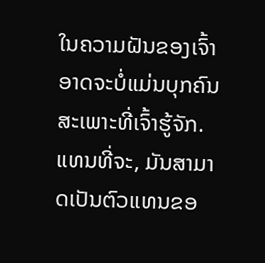ໃນຄວາມຝັນຂອງເຈົ້າອາດຈະບໍ່ແມ່ນບຸກຄົນສະເພາະທີ່ເຈົ້າຮູ້ຈັກ. ແທນທີ່ຈະ, ມັນສາມາດເປັນຕົວແທນຂອ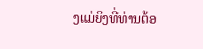ງແມ່ຍິງທີ່ທ່ານຕ້ອ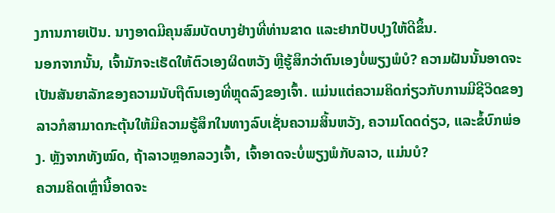ງການກາຍເປັນ. ນາງອາດມີຄຸນສົມບັດບາງຢ່າງທີ່ທ່ານຂາດ ແລະຢາກປັບປຸງໃຫ້ດີຂຶ້ນ.
ນອກຈາກນັ້ນ, ເຈົ້າມັກຈະເຮັດໃຫ້ຕົວເອງຜິດຫວັງ ຫຼືຮູ້ສຶກວ່າຕົນເອງບໍ່ພຽງພໍບໍ? ຄວາມຝັນນັ້ນອາດຈະເປັນສັນຍາລັກຂອງຄວາມນັບຖືຕົນເອງທີ່ຫຼຸດລົງຂອງເຈົ້າ. ແມ່ນແຕ່ຄວາມຄິດກ່ຽວກັບການມີຊີວິດຂອງລາວກໍສາມາດກະຕຸ້ນໃຫ້ມີຄວາມຮູ້ສຶກໃນທາງລົບເຊັ່ນຄວາມສິ້ນຫວັງ, ຄວາມໂດດດ່ຽວ, ແລະຂໍ້ບົກພ່ອງ. ຫຼັງຈາກທັງໝົດ, ຖ້າລາວຫຼອກລວງເຈົ້າ, ເຈົ້າອາດຈະບໍ່ພຽງພໍກັບລາວ, ແມ່ນບໍ?
ຄວາມຄິດເຫຼົ່ານີ້ອາດຈະ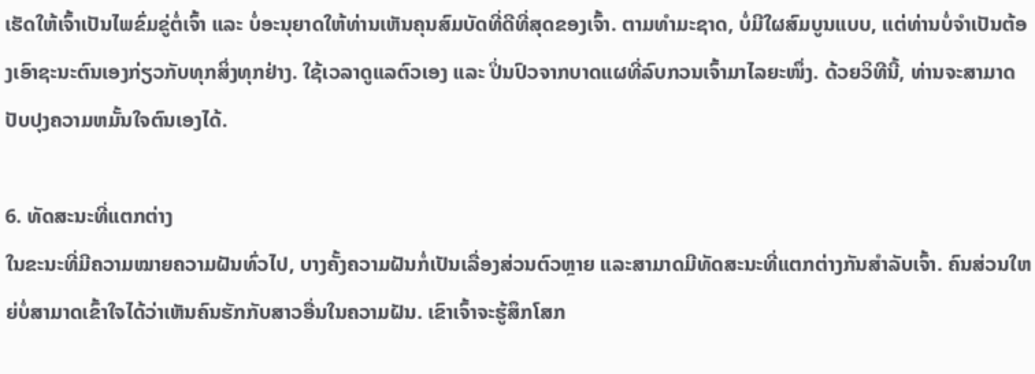ເຮັດໃຫ້ເຈົ້າເປັນໄພຂົ່ມຂູ່ຕໍ່ເຈົ້າ ແລະ ບໍ່ອະນຸຍາດໃຫ້ທ່ານເຫັນຄຸນສົມບັດທີ່ດີທີ່ສຸດຂອງເຈົ້າ. ຕາມທໍາມະຊາດ, ບໍ່ມີໃຜສົມບູນແບບ, ແຕ່ທ່ານບໍ່ຈໍາເປັນຕ້ອງເອົາຊະນະຕົນເອງກ່ຽວກັບທຸກສິ່ງທຸກຢ່າງ. ໃຊ້ເວລາດູແລຕົວເອງ ແລະ ປິ່ນປົວຈາກບາດແຜທີ່ລົບກວນເຈົ້າມາໄລຍະໜຶ່ງ. ດ້ວຍວິທີນີ້, ທ່ານຈະສາມາດປັບປຸງຄວາມຫມັ້ນໃຈຕົນເອງໄດ້.

6. ທັດສະນະທີ່ແຕກຕ່າງ
ໃນຂະນະທີ່ມີຄວາມໝາຍຄວາມຝັນທົ່ວໄປ, ບາງຄັ້ງຄວາມຝັນກໍ່ເປັນເລື່ອງສ່ວນຕົວຫຼາຍ ແລະສາມາດມີທັດສະນະທີ່ແຕກຕ່າງກັນສຳລັບເຈົ້າ. ຄົນສ່ວນໃຫຍ່ບໍ່ສາມາດເຂົ້າໃຈໄດ້ວ່າເຫັນຄົນຮັກກັບສາວອື່ນໃນຄວາມຝັນ. ເຂົາເຈົ້າຈະຮູ້ສຶກໂສກ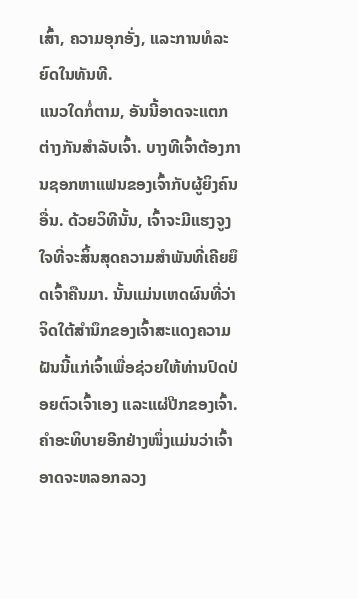ເສົ້າ, ຄວາມອຸກອັ່ງ, ແລະການທໍລະຍົດໃນທັນທີ.
ແນວໃດກໍ່ຕາມ, ອັນນີ້ອາດຈະແຕກຕ່າງກັນສຳລັບເຈົ້າ. ບາງທີເຈົ້າຕ້ອງການຊອກຫາແຟນຂອງເຈົ້າກັບຜູ້ຍິງຄົນອື່ນ. ດ້ວຍວິທີນັ້ນ, ເຈົ້າຈະມີແຮງຈູງໃຈທີ່ຈະສິ້ນສຸດຄວາມສຳພັນທີ່ເຄີຍຍຶດເຈົ້າຄືນມາ. ນັ້ນແມ່ນເຫດຜົນທີ່ວ່າຈິດໃຕ້ສຳນຶກຂອງເຈົ້າສະແດງຄວາມຝັນນີ້ແກ່ເຈົ້າເພື່ອຊ່ວຍໃຫ້ທ່ານປົດປ່ອຍຕົວເຈົ້າເອງ ແລະແຜ່ປີກຂອງເຈົ້າ.
ຄຳອະທິບາຍອີກຢ່າງໜຶ່ງແມ່ນວ່າເຈົ້າອາດຈະຫລອກລວງ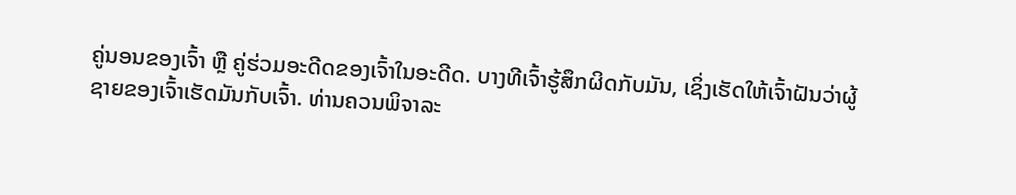ຄູ່ນອນຂອງເຈົ້າ ຫຼື ຄູ່ຮ່ວມອະດີດຂອງເຈົ້າໃນອະດີດ. ບາງທີເຈົ້າຮູ້ສຶກຜິດກັບມັນ, ເຊິ່ງເຮັດໃຫ້ເຈົ້າຝັນວ່າຜູ້ຊາຍຂອງເຈົ້າເຮັດມັນກັບເຈົ້າ. ທ່ານຄວນພິຈາລະ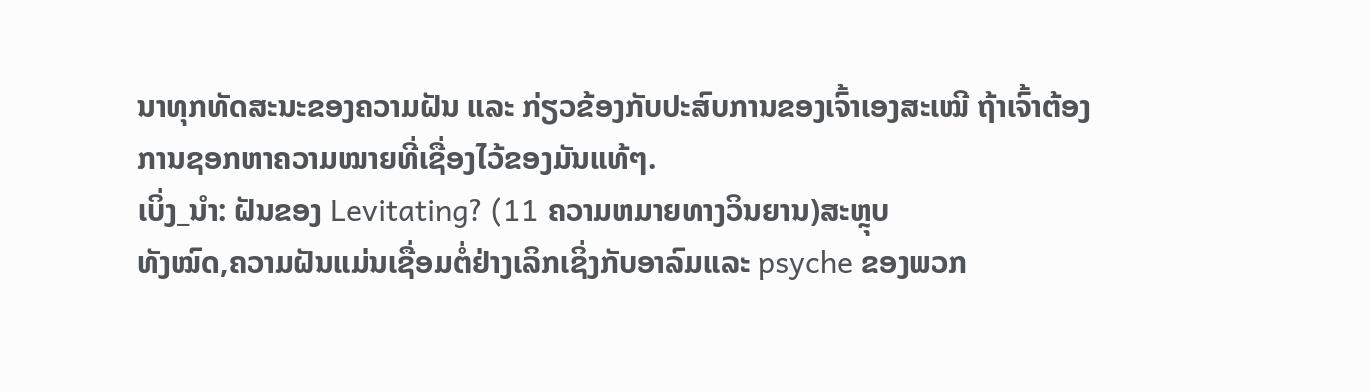ນາທຸກທັດສະນະຂອງຄວາມຝັນ ແລະ ກ່ຽວຂ້ອງກັບປະສົບການຂອງເຈົ້າເອງສະເໝີ ຖ້າເຈົ້າຕ້ອງການຊອກຫາຄວາມໝາຍທີ່ເຊື່ອງໄວ້ຂອງມັນແທ້ໆ.
ເບິ່ງ_ນຳ: ຝັນຂອງ Levitating? (11 ຄວາມຫມາຍທາງວິນຍານ)ສະຫຼຸບ
ທັງໝົດ,ຄວາມຝັນແມ່ນເຊື່ອມຕໍ່ຢ່າງເລິກເຊິ່ງກັບອາລົມແລະ psyche ຂອງພວກ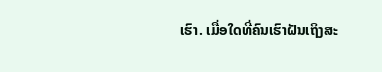ເຮົາ. ເມື່ອໃດທີ່ຄົນເຮົາຝັນເຖິງສະ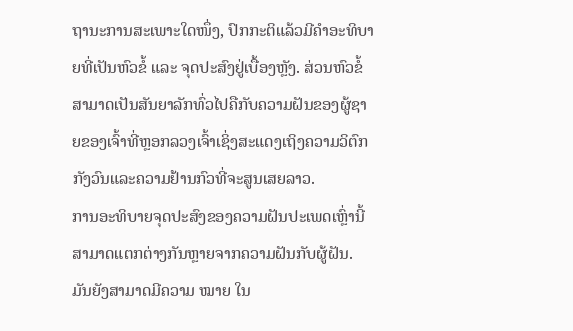ຖານະການສະເພາະໃດໜຶ່ງ, ປົກກະຕິແລ້ວມີຄຳອະທິບາຍທີ່ເປັນຫົວຂໍ້ ແລະ ຈຸດປະສົງຢູ່ເບື້ອງຫຼັງ. ສ່ວນຫົວຂໍ້ສາມາດເປັນສັນຍາລັກທົ່ວໄປຄືກັບຄວາມຝັນຂອງຜູ້ຊາຍຂອງເຈົ້າທີ່ຫຼອກລວງເຈົ້າເຊິ່ງສະແດງເຖິງຄວາມວິຕົກກັງວົນແລະຄວາມຢ້ານກົວທີ່ຈະສູນເສຍລາວ.
ການອະທິບາຍຈຸດປະສົງຂອງຄວາມຝັນປະເພດເຫຼົ່ານີ້ສາມາດແຕກຕ່າງກັນຫຼາຍຈາກຄວາມຝັນກັບຜູ້ຝັນ. ມັນຍັງສາມາດມີຄວາມ ໝາຍ ໃນ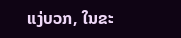ແງ່ບວກ, ໃນຂະ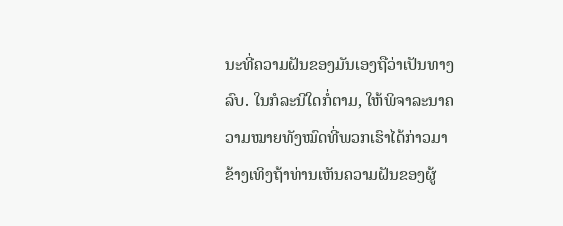ນະທີ່ຄວາມຝັນຂອງມັນເອງຖືວ່າເປັນທາງລົບ. ໃນກໍລະນີໃດກໍ່ຕາມ, ໃຫ້ພິຈາລະນາຄວາມໝາຍທັງໝົດທີ່ພວກເຮົາໄດ້ກ່າວມາຂ້າງເທິງຖ້າທ່ານເຫັນຄວາມຝັນຂອງຜູ້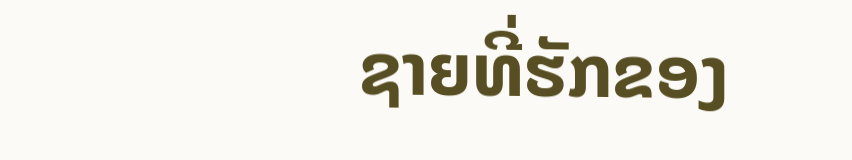ຊາຍທີ່ຮັກຂອງ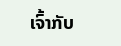ເຈົ້າກັບ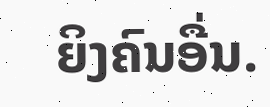ຍິງຄົນອື່ນ.